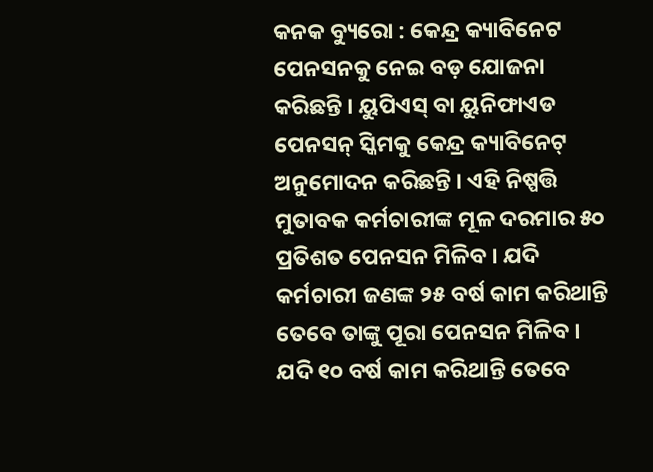କନକ ବ୍ୟୁରୋ : କେନ୍ଦ୍ର କ୍ୟାବିନେଟ ପେନସନକୁ ନେଇ ବଡ଼ ଯୋଜନା କରିଛନ୍ତି । ୟୁପିଏସ୍ ବା ୟୁନିଫାଏଡ ପେନସନ୍ ସ୍କିମକୁ କେନ୍ଦ୍ର କ୍ୟାବିନେଟ୍ ଅନୁମୋଦନ କରିଛନ୍ତି । ଏହି ନିଷ୍ପତ୍ତି ମୁତାବକ କର୍ମଚାରୀଙ୍କ ମୂଳ ଦରମାର ୫୦ ପ୍ରତିଶତ ପେନସନ ମିଳିବ । ଯଦି କର୍ମଚାରୀ ଜଣଙ୍କ ୨୫ ବର୍ଷ କାମ କରିଥାନ୍ତି ତେବେ ତାଙ୍କୁ ପୂରା ପେନସନ ମିଳିବ । ଯଦି ୧୦ ବର୍ଷ କାମ କରିଥାନ୍ତି ତେବେ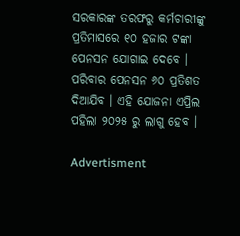ସରକାରଙ୍କ ତରଫରୁ କର୍ମଚାରୀଙ୍କୁ ପ୍ରତିମାସରେ ୧୦ ହଜାର ଟଙ୍କା ପେନସନ ଯୋଗାଇ ଦେବେ । ପରିବାର ପେନସନ ୬୦ ପ୍ରତିଶତ ଦିଆଯିବ । ଏହି ଯୋଜନା ଏପ୍ରିଲ ପହିଲା ୨୦୨୫ ରୁ ଲାଗୁ ହେବ ।

Advertisment